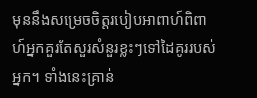មុននឹងសម្រេចចិត្តរបៀបអាពាហ៍ពិពាហ៍អ្នកគួរតែសួរសំនួរខ្លះៗទៅដៃគូររបស់អ្នក។ ទាំងនេះគ្រាន់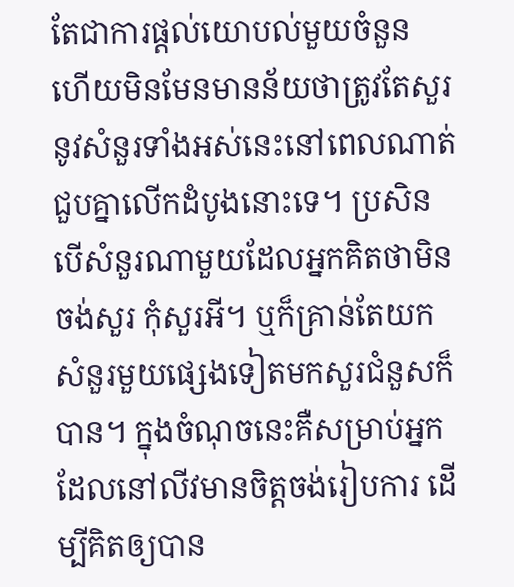តែជាការផ្តល់យោបល់មួយចំនួន ហើយមិនមែនមានន័យថាត្រូវតែសួរនូវសំនួរទាំងអស់នេះនៅពេលណាត់ជួបគ្នាលើកដំបូងនោះទេ។ ប្រសិនបើសំនួរណាមួយដែលអ្នកគិតថាមិនចង់សួរ កុំសួរអី។ ឬក៏គ្រាន់តែយកសំនួរមួយផ្សេងទៀតមកសួរជំនួសក៏បាន។ ក្នុងចំណុចនេះគឺសម្រាប់អ្នកដែលនៅលីវមានចិត្តចង់រៀបការ ដើម្បីគិតឲ្យបាន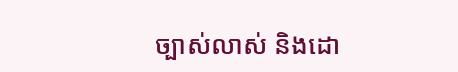ច្បាស់លាស់ និងដោ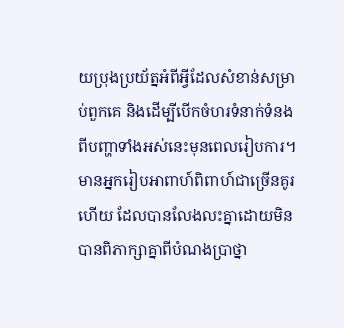យប្រុងប្រយ័ត្នអំពីអ្វីដែលសំខាន់សម្រាប់ពួកគេ និងដើម្បីបើកចំហរទំនាក់ទំនងពីបញ្ហាទាំងអស់នេះមុនពេលរៀបការ។ មានអ្នករៀបអាពាហ៍ពិពាហ៍ជាច្រើនគូរហើយ ដែលបានលែងលះគ្នាដោយមិនបានពិភាក្សាគ្នាពីបំណងប្រាថ្នា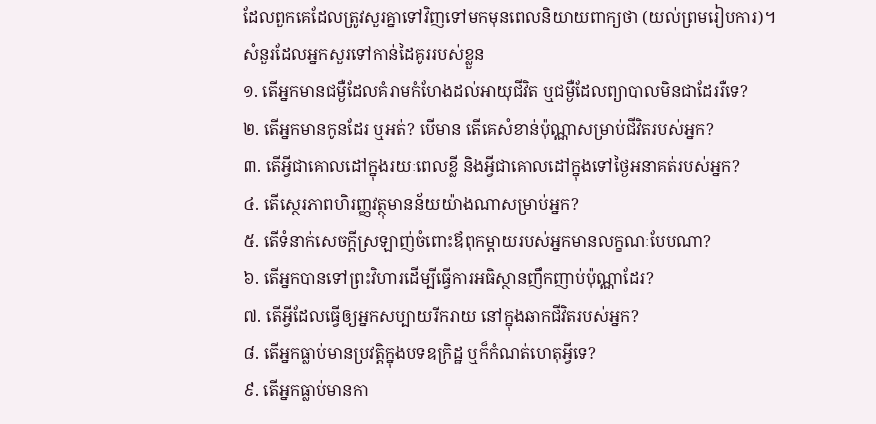ដែលពួកគេដែលត្រូវសួរគ្នាទៅវិញទៅមកមុនពេលនិយាយពាក្យថា (យល់ព្រមរៀបការ)។
សំនួរដែលអ្នកសួរទៅកាន់ដៃគូររបស់ខ្លួន
១. តើអ្នកមានជម្ងឺដែលគំរាមកំហែងដល់អាយុជីវិត ឬជម្ងឺដែលព្យាបាលមិនជាដែររឺទេ?
២. តើអ្នកមានកូនដែរ ឬអត់? បើមាន តើគេសំខាន់ប៉ុណ្ណាសម្រាប់ជីវិតរបស់អ្នក?
៣. តើអ្វីជាគោលដៅក្នុងរយៈពេលខ្លី និងអ្វីជាគោលដៅក្នុងទៅថ្ងៃអនាគត់របស់អ្នក?
៤. តើស្ថេរភាពហិរញ្ញវត្ថុមានន័យយ៉ាងណាសម្រាប់អ្នក?
៥. តើទំនាក់សេចក្តីស្រឡាញ់ចំពោះឪពុកម្តាយរបស់អ្នកមានលក្ខណៈបែបណា?
៦. តើអ្នកបានទៅព្រះវិហារដើម្បីធ្វើការអធិស្ថានញឹកញាប់ប៉ុណ្ណាដែរ?
៧. តើអ្វីដែលធ្វើឲ្យអ្នកសប្បាយរីករាយ នៅក្នុងឆាកជីវិតរបស់អ្នក?
៨. តើអ្នកធ្លាប់មានប្រវត្តិក្នុងបទឧក្រិដ្ឋ ឬក៏កំណត់ហេតុអ្វីទេ?
៩. តើអ្នកធ្លាប់មានកា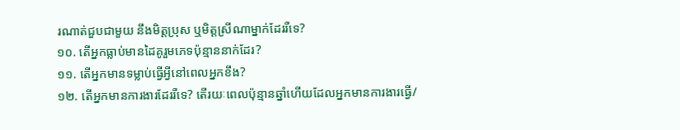រណាត់ជួបជាមួយ នឹងមិត្តប្រុស ឬមិត្តស្រីណាម្នាក់ដែររឺទេ?
១០. តើអ្នកធ្លាប់មានដៃគូរួមភេទប៉ុន្មាននាក់ដែរ?
១១. តើអ្នកមានទម្លាប់ធ្វើអ្វីនៅពេលអ្នកខឹង?
១២. តើអ្នកមានការងារដែររឺទេ? តើរយៈពេលប៉ុន្មានឆ្នាំហើយដែលអ្នកមានការងារធ្វើ/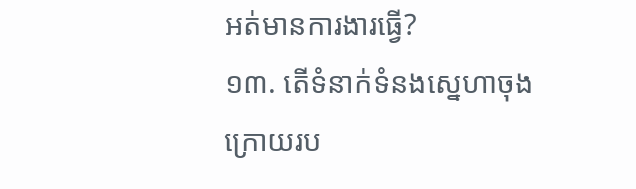អត់មានការងារធ្វើ?
១៣. តើទំនាក់ទំនងស្នេហាចុងក្រោយរប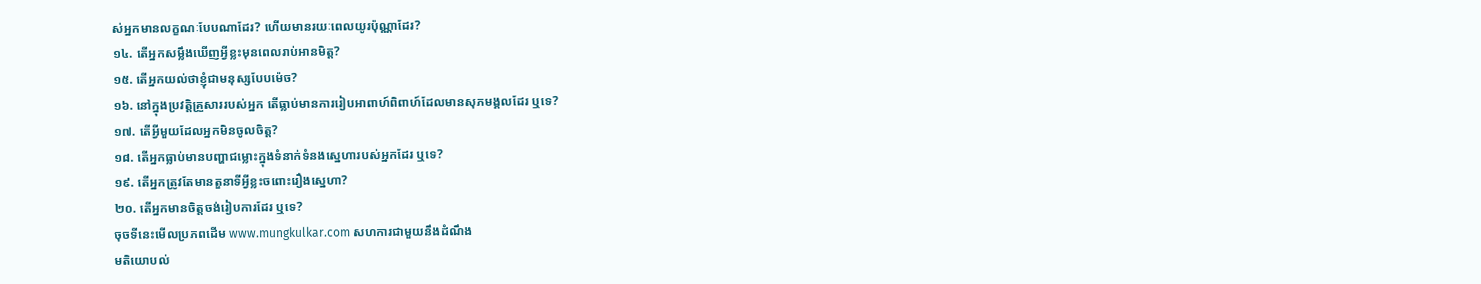ស់អ្នកមានលក្ខណៈបែបណាដែរ? ហើយមានរយៈពេលយូរប៉ុណ្ណាដែរ?
១៤. តើអ្នកសម្លឹងឃើញអ្វីខ្លះមុនពេលរាប់អានមិត្ត?
១៥. តើអ្នកយល់ថាខ្ញុំជាមនុស្សបែបម៉េច?
១៦. នៅក្នុងប្រវត្តិគ្រួសាររបស់អ្នក តើធ្លាប់មានការរៀបអាពាហ៍ពិពាហ៍ដែលមានសុភមង្គលដែរ ឬទេ?
១៧. តើអ្វីមួយដែលអ្នកមិនចូលចិត្ត?
១៨. តើអ្នកធ្លាប់មានបញ្ហាជម្លោះក្នុងទំនាក់ទំនងស្នេហារបស់អ្នកដែរ ឬទេ?
១៩. តើអ្នកត្រូវតែមានតួនាទីអ្វីខ្លះចពោះរឿងស្នេហា?
២០. តើអ្នកមានចិត្តចង់រៀបការដែរ ឬទេ?
ចុចទីនេះមើលប្រភពដើម www.mungkulkar.com សហការជាមួយនឹងដំណឹង
មតិយោបល់